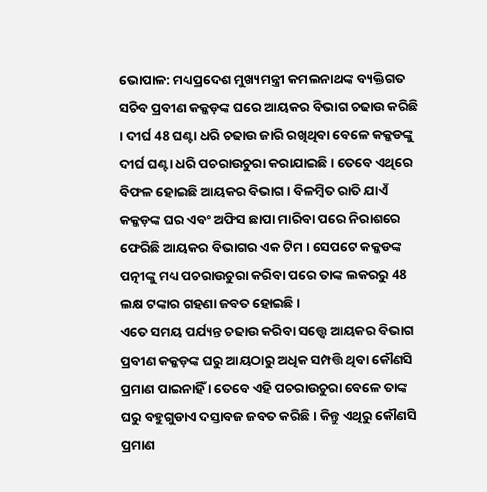ଭୋପାଳ: ମଧ୍ୟପ୍ରଦେଶ ମୁଖ୍ୟମନ୍ତ୍ରୀ କମଲନାଥଙ୍କ ବ୍ୟକ୍ତିଗତ ସଚିବ ପ୍ରବୀଣ କକ୍କଡ଼ଙ୍କ ଘରେ ଆୟକର ବିଭାଗ ଚଢାଉ କରିଛି । ଦୀର୍ଘ 48 ଘଣ୍ଟା ଧରି ଚଢାଉ ଜାରି ରଖିଥିବା ବେଳେ କକ୍କଡଙ୍କୁ ଦୀର୍ଘ ଘଣ୍ଟା ଧରି ପଚରାଉଚୁରା କରାଯାଇଛି । ତେବେ ଏଥିରେ ବିଫଳ ହୋଇଛି ଆୟକର ବିଭାଗ । ବିଳମ୍ବିତ ରାତି ଯାଏଁ କକ୍କଡ଼ଙ୍କ ଘର ଏବଂ ଅଫିସ ଛାପା ମାରିବା ପରେ ନିରାଶରେ ଫେରିଛି ଆୟକର ବିଭାଗର ଏକ ଟିମ । ସେପଟେ କକ୍କଡଙ୍କ ପତ୍ନୀଙ୍କୁ ମଧ୍ୟ ପଚରାଉଚୁରା କରିବା ପରେ ତାଙ୍କ ଲକରରୁ 48 ଲକ୍ଷ ଟଙ୍କାର ଗହଣା ଜବତ ହୋଇଛି ।
ଏତେ ସମୟ ପର୍ଯ୍ୟନ୍ତ ଚଢାଉ କରିବା ସତ୍ତ୍ବେ ଆୟକର ବିଭାଗ ପ୍ରବୀଣ କକ୍କଡ଼ଙ୍କ ଘରୁ ଆୟଠାରୁ ଅଧିକ ସମ୍ପତ୍ତି ଥିବା କୌଣସି ପ୍ରମାଣ ପାଇନାହିଁ । ତେବେ ଏହି ପଚରାଉଚୁରା ବେଳେ ତାଙ୍କ ଘରୁ ବହୁଗୁଡାଏ ଦସ୍ତାବଜ ଜବତ କରିଛି । କିନ୍ତୁ ଏଥିରୁ କୌଣସି ପ୍ରମାଣ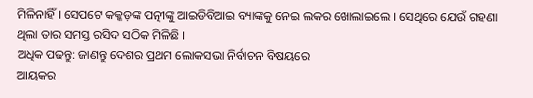ମିଳିନାହିଁ । ସେପଟେ କକ୍କଡ଼ଙ୍କ ପତ୍ନୀଙ୍କୁ ଆଇଡିବିଆଇ ବ୍ୟାଙ୍କକୁ ନେଇ ଲକର ଖୋଲାଇଲେ । ସେଥିରେ ଯେଉଁ ଗହଣା ଥିଲା ତାର ସମସ୍ତ ରସିଦ ସଠିକ ମିଳିଛି ।
ଅଧିକ ପଢନ୍ତୁ: ଜାଣନ୍ତୁ ଦେଶର ପ୍ରଥମ ଲୋକସଭା ନିର୍ବାଚନ ବିଷୟରେ
ଆୟକର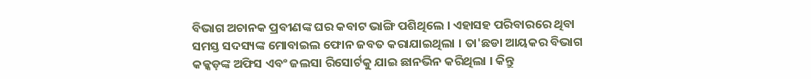ବିଭାଗ ଅଚାନକ ପ୍ରବୀଣଙ୍କ ଘର କବାଟ ଭାଙ୍ଗି ପଶିଥିଲେ । ଏହାସହ ପରିବାରରେ ଥିବା ସମସ୍ତ ସଦସ୍ୟଙ୍କ ମୋବାଇଲ ଫୋନ ଜବତ କରାଯାଇଥିଲା । ତା'ଛଡା ଆୟକର ବିଭାଗ କକ୍କଡ଼ଙ୍କ ଅଫିସ ଏବଂ ଜଲସା ରିସୋର୍ଟକୁ ଯାଇ ଛାନଭିନ କରିଥିଲା । କିନ୍ତୁ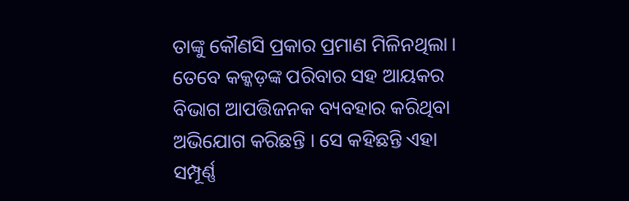ତାଙ୍କୁ କୌଣସି ପ୍ରକାର ପ୍ରମାଣ ମିଳିନଥିଲା । ତେବେ କକ୍କଡ଼ଙ୍କ ପରିବାର ସହ ଆୟକର ବିଭାଗ ଆପତ୍ତିଜନକ ବ୍ୟବହାର କରିଥିବା ଅଭିଯୋଗ କରିଛନ୍ତି । ସେ କହିଛନ୍ତି ଏହା ସମ୍ପୂର୍ଣ୍ଣ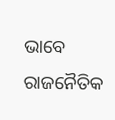ଭାବେ ରାଜନୈତିକ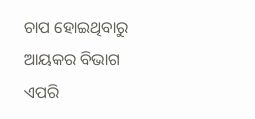ଚାପ ହୋଇଥିବାରୁ ଆୟକର ବିଭାଗ ଏପରି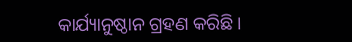କାର୍ଯ୍ୟାନୁଷ୍ଠାନ ଗ୍ରହଣ କରିଛି ।